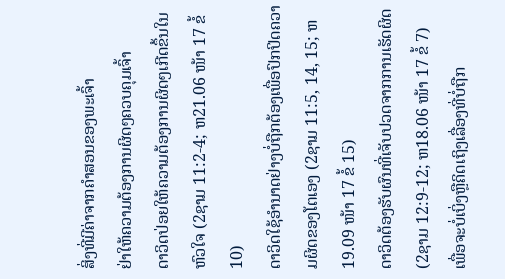ສິ່ງທີ່ມີຄ່າຈາກຄຳສອນຂອງພະເຈົ້າ
ຢ່າໃຫ້ຄວາມຕ້ອງການຜິດໆຄວບຄຸມເຈົ້າ
ດາວິດປ່ອຍໃຫ້ຄວາມຕ້ອງການຜິດໆເກີດຂຶ້ນໃນຫົວໃຈ (2ຊາມ 11:2-4; ຫ21.06 ໜ້າ 17 ຂໍ້ 10)
ດາວິດໃຊ້ອຳນາດຢ່າງບໍ່ຖືກຕ້ອງເພື່ອປົກປິດຄວາມຜິດຂອງໂຕເອງ (2ຊາມ 11:5, 14, 15; ຫ19.09 ໜ້າ 17 ຂໍ້ 15)
ດາວິດຕ້ອງຮັບຜົນທີ່ເຈັບປວດຈາກການເຮັດຜິດ (2ຊາມ 12:9-12; ຫ18.06 ໜ້າ 17 ຂໍ້ 7)
ເພື່ອຈະບໍ່ເບິ່ງຫຼືຄິດເຖິງເລື່ອງທີ່ບໍ່ຖືກ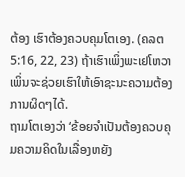ຕ້ອງ ເຮົາຕ້ອງຄວບຄຸມໂຕເອງ. (ຄລຕ 5:16, 22, 23) ຖ້າເຮົາເພິ່ງພະເຢໂຫວາເພິ່ນຈະຊ່ວຍເຮົາໃຫ້ເອົາຊະນະຄວາມຕ້ອງການຜິດໆໄດ້.
ຖາມໂຕເອງວ່າ ‘ຂ້ອຍຈຳເປັນຕ້ອງຄວບຄຸມຄວາມຄິດໃນເລື່ອງຫຍັງ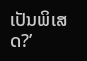ເປັນພິເສດ?’